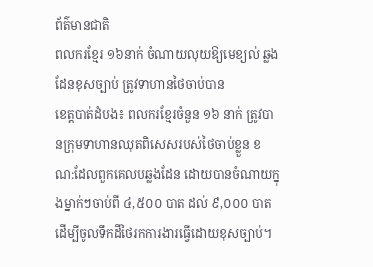ព័ត៌មានជាតិ
ពលករខ្មែរ ១៦នាក់ ចំណាយលុយឱ្យមេខ្យល់ ឆ្លងដែនខុសច្បាប់ ត្រូវទាហានថៃចាប់បាន
ខេត្តបាត់ដំបង៖ ពលករខ្មែរចំនួន ១៦ នាក់ ត្រូវបានក្រុមទាហានឈុតពិសេសរបស់ថៃចាប់ខ្លួន ខណ:ដែលពួកគេលបឆ្លងដែន ដោយបានចំណាយក្នុងម្នាក់ៗចាប់ពី ៤,៥០០ បាត ដល់ ៩,០០០ បាត ដើម្បីចូលទឹកដីថៃរកការងារធ្វើដោយខុសច្បាប់។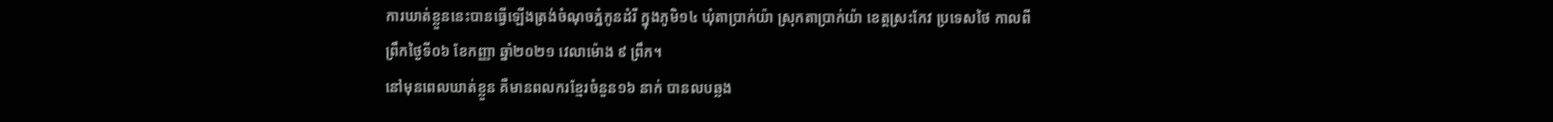ការឃាត់ខ្លួននេះបានធ្វើឡើងត្រង់ចំណុចភ្នំកូនដំរី ក្នុងភូមិ១៤ ឃុំតាប្រាក់យ៉ា ស្រុកតាប្រាក់យ៉ា ខេត្តស្រះកែវ ប្រទេសថៃ កាលពីព្រឹកថ្ងៃទី០៦ ខែកញ្ញា ឆ្នាំ២០២១ វេលាម៉ោង ៩ ព្រឹក។
នៅមុនពេលឃាត់ខ្លួន គឺមានពលករខ្មែរចំនួន១៦ នាក់ បានលបឆ្លង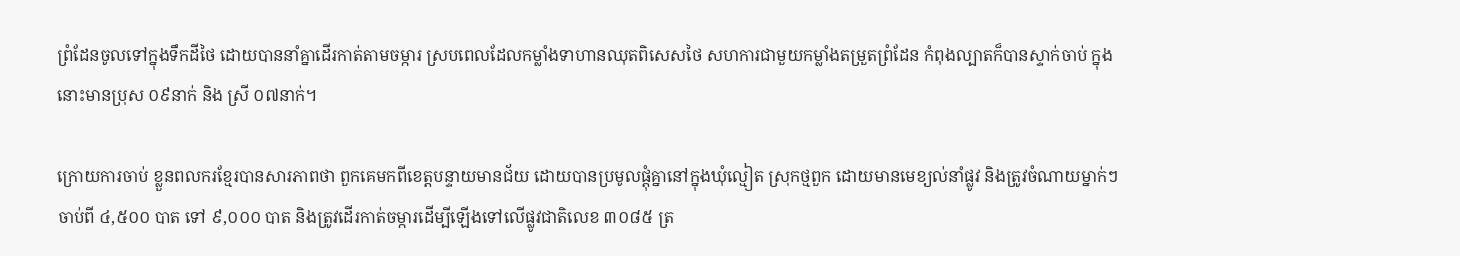ព្រំដែនចូលទៅក្នុងទឹកដីថៃ ដោយបាននាំគ្នាដើរកាត់តាមចម្ការ ស្របពេលដែលកម្លាំងទាហានឈុតពិសេសថៃ សហការជាមួយកម្លាំងតម្រួតព្រំដែន កំពុងល្បាតក៏បានស្ទាក់ចាប់ ក្នុងនោះមានប្រុស ០៩នាក់ និង ស្រី ០៧នាក់។

ក្រោយការចាប់ ខ្លួនពលករខ្មែរបានសារភាពថា ពួកគេមកពីខេត្តបន្ទាយមានជ័យ ដោយបានប្រមូលផ្តុំគ្នានៅក្នុងឃុំល្មៀត ស្រុកថ្មពួក ដោយមានមេខ្យល់នាំផ្លូវ និងត្រូវចំណាយម្នាក់ៗ ចាប់ពី ៤,៥០០ បាត ទៅ ៩,០០០ បាត និងត្រូវដើរកាត់ចម្ការដើម្បីឡើងទៅលើផ្លូវជាតិលេខ ៣០៨៥ ត្រ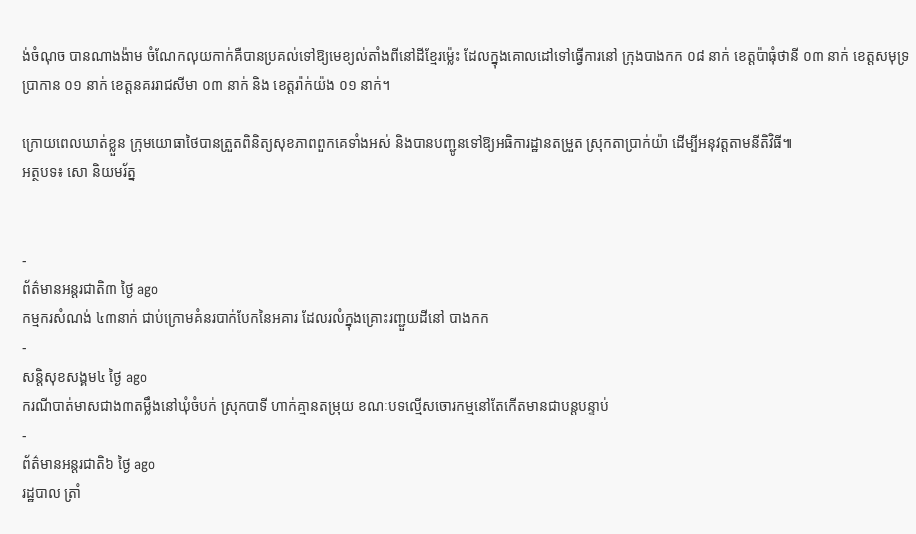ង់ចំណុច បានណាងង៉ាម ចំណែកលុយកាក់គឺបានប្រគល់ទៅឱ្យមេខ្យល់តាំងពីនៅដីខ្មែរម៉្លេះ ដែលក្នុងគោលដៅទៅធ្វើការនៅ ក្រុងបាងកក ០៨ នាក់ ខេត្តប៉ាធុំថានី ០៣ នាក់ ខេត្តសមុទ្រប្រាកាន ០១ នាក់ ខេត្តនគររាជសីមា ០៣ នាក់ និង ខេត្តរ៉ាក់យ៉ង ០១ នាក់។

ក្រោយពេលឃាត់ខ្លួន ក្រុមយោធាថៃបានត្រួតពិនិត្យសុខភាពពួកគេទាំងអស់ និងបានបញ្ជូនទៅឱ្យអធិការដ្ឋានតម្រួត ស្រុកតាប្រាក់យ៉ា ដើម្បីអនុវត្តតាមនីតិវិធី៕
អត្ថបទ៖ សោ និយមរ័ត្ន


-
ព័ត៌មានអន្ដរជាតិ៣ ថ្ងៃ ago
កម្មករសំណង់ ៤៣នាក់ ជាប់ក្រោមគំនរបាក់បែកនៃអគារ ដែលរលំក្នុងគ្រោះរញ្ជួយដីនៅ បាងកក
-
សន្តិសុខសង្គម៤ ថ្ងៃ ago
ករណីបាត់មាសជាង៣តម្លឹងនៅឃុំចំបក់ ស្រុកបាទី ហាក់គ្មានតម្រុយ ខណៈបទល្មើសចោរកម្មនៅតែកើតមានជាបន្តបន្ទាប់
-
ព័ត៌មានអន្ដរជាតិ៦ ថ្ងៃ ago
រដ្ឋបាល ត្រាំ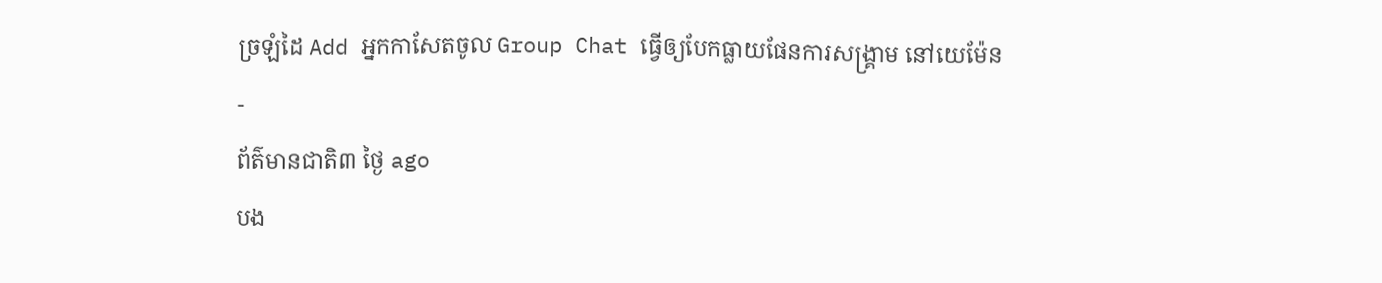ច្រឡំដៃ Add អ្នកកាសែតចូល Group Chat ធ្វើឲ្យបែកធ្លាយផែនការសង្គ្រាម នៅយេម៉ែន
-
ព័ត៌មានជាតិ៣ ថ្ងៃ ago
បង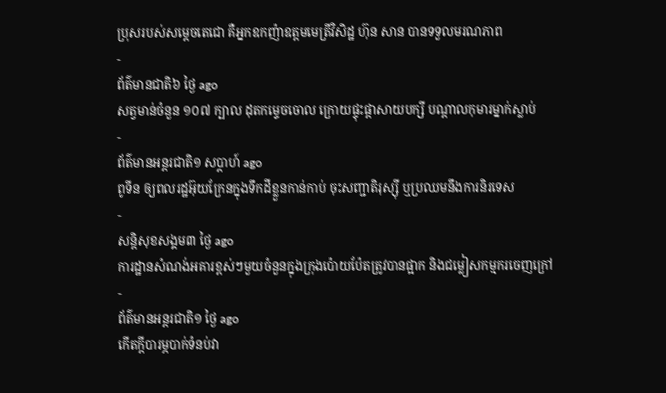ប្រុសរបស់សម្ដេចតេជោ គឺអ្នកឧកញ៉ាឧត្តមមេត្រីវិសិដ្ឋ ហ៊ុន សាន បានទទួលមរណភាព
-
ព័ត៌មានជាតិ៦ ថ្ងៃ ago
សត្វមាន់ចំនួន ១០៧ ក្បាល ដុតកម្ទេចចោល ក្រោយផ្ទុះផ្ដាសាយបក្សី បណ្តាលកុមារម្នាក់ស្លាប់
-
ព័ត៌មានអន្ដរជាតិ១ សប្តាហ៍ ago
ពូទីន ឲ្យពលរដ្ឋអ៊ុយក្រែនក្នុងទឹកដីខ្លួនកាន់កាប់ ចុះសញ្ជាតិរុស្ស៊ី ឬប្រឈមនឹងការនិរទេស
-
សន្តិសុខសង្គម៣ ថ្ងៃ ago
ការដ្ឋានសំណង់អគារខ្ពស់ៗមួយចំនួនក្នុងក្រុងប៉ោយប៉ែតត្រូវបានផ្អាក និងជម្លៀសកម្មករចេញក្រៅ
-
ព័ត៌មានអន្ដរជាតិ១ ថ្ងៃ ago
កើតក្តីបារម្ភបាក់ទំនប់វា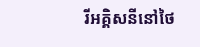រីអគ្គិសនីនៅថៃ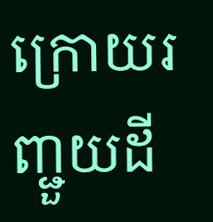ក្រោយរញ្ជួយដី